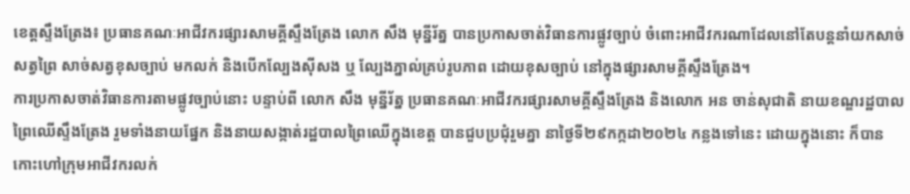ខេត្តស្ទឹងត្រែង៖ ប្រធានគណៈអាជីវករផ្សារសាមគ្គីស្ទឹងត្រែង លោក សឹង មុន្នីរ័ត្ន បានប្រកាសចាត់វិធានការផ្លូវច្បាប់ ចំពោះអាជីវករណាដែលនៅតែបន្តនាំយកសាច់សត្វព្រៃ សាច់សត្វខុសច្បាប់ មកលក់ និងបើកល្បែងស៊ីសង ឬ ល្បែងភ្នាល់គ្រប់រូបភាព ដោយខុសច្បាប់ នៅក្នុងផ្សារសាមគ្គីស្ទឹងត្រែង។
ការប្រកាសចាត់វិធានការតាមផ្លូវច្បាប់នោះ បន្ទាប់ពី លោក សឹង មុន្នីរ័ត្ន ប្រធានគណៈអាជីវករផ្សារសាមគ្គីស្ទឹងត្រែង និងលោក អន ចាន់សុជាតិ នាយខណ្ឌរដ្ឋបាលព្រៃឈើស្ទឹងត្រែង រួមទាំងនាយផ្នែក និងនាយសង្កាត់រដ្ឋបាលព្រៃឈើក្នុងខេត្ត បានជួបប្រជុំរួមគ្នា នាថ្ងៃទី២៩កក្កដា២០២៤ កន្លងទៅនេះ ដោយក្នុងនោះ ក៏បានកោះហៅក្រុមអាជីវករលក់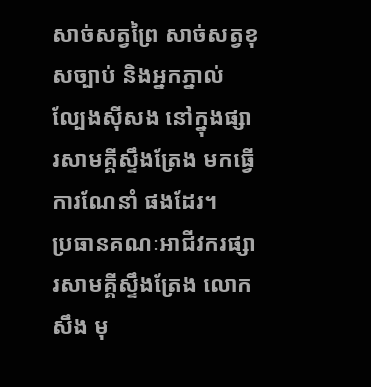សាច់សត្វព្រៃ សាច់សត្វខុសច្បាប់ និងអ្នកភ្នាល់ល្បែងស៊ីសង នៅក្នុងផ្សារសាមគ្គីស្ទឹងត្រែង មកធ្វើការណែនាំ ផងដែរ។
ប្រធានគណៈអាជីវករផ្សារសាមគ្គីស្ទឹងត្រែង លោក សឹង មុ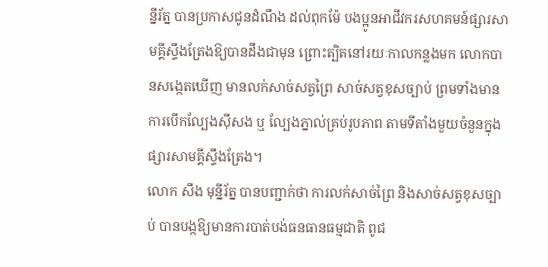ន្នីរ័ត្ន បានប្រកាសជូនដំណឹង ដល់ពុកម៉ែ បងប្អូនអាជីវករសហគមន៍ផ្សារសាមគ្គីស្ទឹងត្រែងឱ្យបានដឹងជាមុន ព្រោះត្បិតនៅរយៈកាលកន្លងមក លោកបានសង្កេតឃើញ មានលក់សាច់សត្វព្រៃ សាច់សត្វខុសច្បាប់ ព្រមទាំងមានការបើកល្បែងស៊ីសង ឬ ល្បែងភ្នាល់គ្រប់រូបភាព តាមទីតាំងមួយចំនួនក្នុងផ្សារសាមគ្គីស្ទឹងត្រែង។
លោក សឹង មុន្នីរ័ត្ន បានបញ្ជាក់ថា ការលក់សាច់ព្រៃ និងសាច់សត្វខុសច្បាប់ បានបង្កឱ្យមានការបាត់បង់ធនធានធម្មជាតិ ពូជ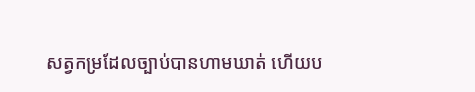សត្វកម្រដែលច្បាប់បានហាមឃាត់ ហើយប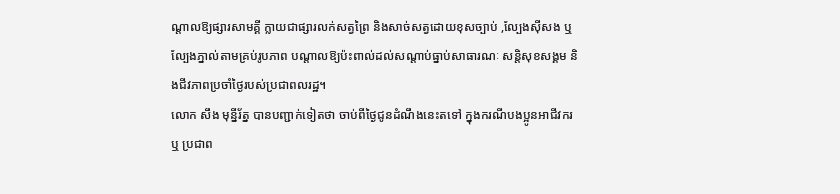ណ្តាលឱ្យផ្សារសាមគ្គី ក្លាយជាផ្សារលក់សត្វព្រៃ និងសាច់សត្វដោយខុសច្បាប់ ,ល្បែងស៊ីសង ឬ ល្បែងភ្នាល់តាមគ្រប់រូបភាព បណ្តាលឱ្យប៉ះពាល់ដល់សណ្តាប់ធ្នាប់សាធារណៈ សន្តិសុខសង្គម និងជីវភាពប្រចាំថ្ងៃរបស់ប្រជាពលរដ្ឋ។
លោក សឹង មុន្នីរ័ត្ន បានបញ្ជាក់ទៀតថា ចាប់ពីថ្ងៃជូនដំណឹងនេះតទៅ ក្នុងករណីបងប្អូនអាជីវករ ឬ ប្រជាព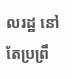លរដ្ឋ នៅតែប្រព្រឹ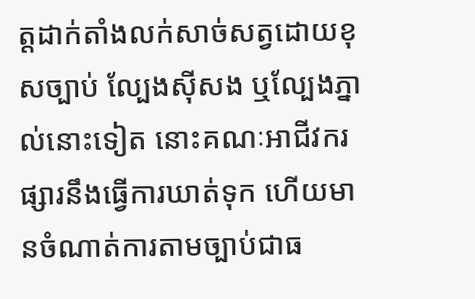ត្តដាក់តាំងលក់សាច់សត្វដោយខុសច្បាប់ ល្បែងស៊ីសង ឬល្បែងភ្នាល់នោះទៀត នោះគណៈអាជីវករផ្សារនឹងធ្វើការឃាត់ទុក ហើយមានចំណាត់ការតាមច្បាប់ជាធ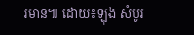រមាន៕ ដោយ៖ឡុង សំបូរ